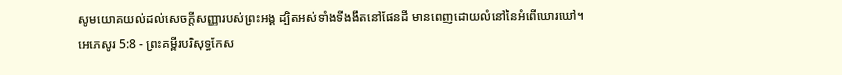សូមយោគយល់ដល់សេចក្ដីសញ្ញារបស់ព្រះអង្គ ដ្បិតអស់ទាំងទីងងឹតនៅផែនដី មានពេញដោយលំនៅនៃអំពើឃោរឃៅ។
អេភេសូរ 5:8 - ព្រះគម្ពីរបរិសុទ្ធកែស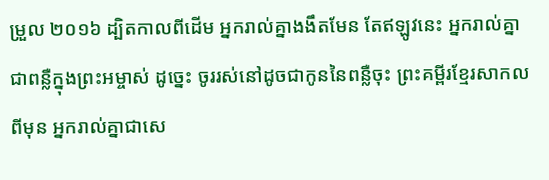ម្រួល ២០១៦ ដ្បិតកាលពីដើម អ្នករាល់គ្នាងងឹតមែន តែឥឡូវនេះ អ្នករាល់គ្នាជាពន្លឺក្នុងព្រះអម្ចាស់ ដូច្នេះ ចូររស់នៅដូចជាកូននៃពន្លឺចុះ ព្រះគម្ពីរខ្មែរសាកល ពីមុន អ្នករាល់គ្នាជាសេ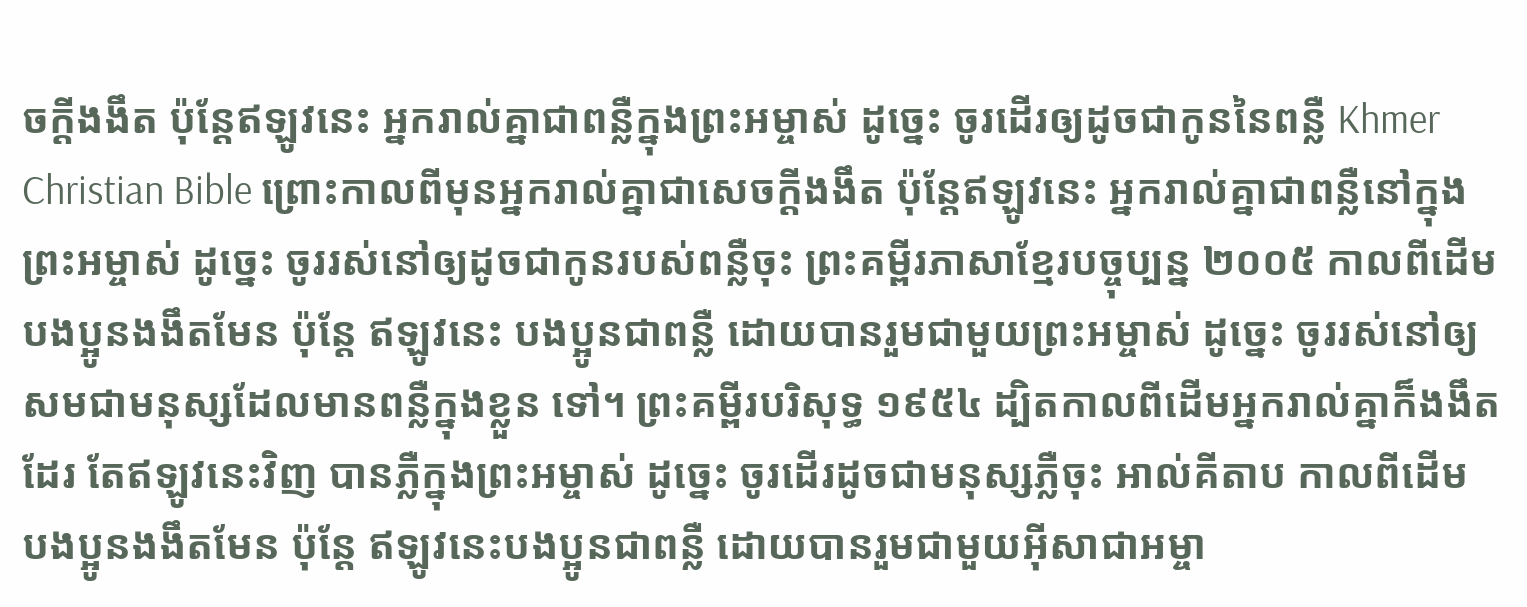ចក្ដីងងឹត ប៉ុន្តែឥឡូវនេះ អ្នករាល់គ្នាជាពន្លឺក្នុងព្រះអម្ចាស់ ដូច្នេះ ចូរដើរឲ្យដូចជាកូននៃពន្លឺ Khmer Christian Bible ព្រោះកាលពីមុនអ្នករាល់គ្នាជាសេចក្ដីងងឹត ប៉ុន្ដែឥឡូវនេះ អ្នករាល់គ្នាជាពន្លឺនៅក្នុងព្រះអម្ចាស់ ដូច្នេះ ចូររស់នៅឲ្យដូចជាកូនរបស់ពន្លឺចុះ ព្រះគម្ពីរភាសាខ្មែរបច្ចុប្បន្ន ២០០៥ កាលពីដើម បងប្អូនងងឹតមែន ប៉ុន្តែ ឥឡូវនេះ បងប្អូនជាពន្លឺ ដោយបានរួមជាមួយព្រះអម្ចាស់ ដូច្នេះ ចូររស់នៅឲ្យសមជាមនុស្សដែលមានពន្លឺក្នុងខ្លួន ទៅ។ ព្រះគម្ពីរបរិសុទ្ធ ១៩៥៤ ដ្បិតកាលពីដើមអ្នករាល់គ្នាក៏ងងឹតដែរ តែឥឡូវនេះវិញ បានភ្លឺក្នុងព្រះអម្ចាស់ ដូច្នេះ ចូរដើរដូចជាមនុស្សភ្លឺចុះ អាល់គីតាប កាលពីដើម បងប្អូនងងឹតមែន ប៉ុន្ដែ ឥឡូវនេះបងប្អូនជាពន្លឺ ដោយបានរួមជាមួយអ៊ីសាជាអម្ចា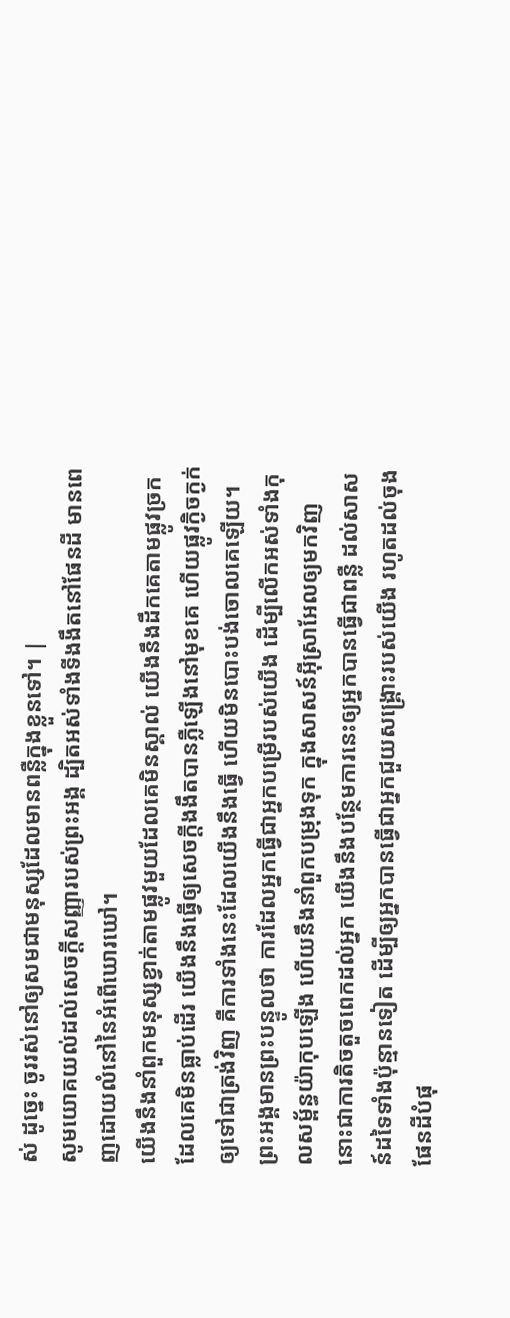ស់ ដូច្នេះ ចូររស់នៅឲ្យសមជាមនុស្សដែលមានពន្លឺក្នុងខ្លួនទៅ។ |
សូមយោគយល់ដល់សេចក្ដីសញ្ញារបស់ព្រះអង្គ ដ្បិតអស់ទាំងទីងងឹតនៅផែនដី មានពេញដោយលំនៅនៃអំពើឃោរឃៅ។
យើងនឹងនាំពួកមនុស្សខ្វាក់តាមផ្លូវមួយដែលគេមិនស្គាល់ យើងនឹងដឹកគេតាមផ្លូវច្រកដែលគេមិនធ្លាប់ដើរ យើងនឹងធ្វើឲ្យសេចក្ដីងងឹតបានភ្លឺឡើងនៅមុខគេ ហើយផ្លូវក្ងិចក្ងក់ឲ្យទៅជាត្រង់វិញ គឺការទាំងនេះដែលយើងនឹងធ្វើ ហើយមិនបោះបង់ចោលគេឡើយ។
ព្រះអង្គមានព្រះបន្ទូលថា ការដែលអ្នកធ្វើជាអ្នកបម្រើរបស់យើង ដើម្បីលើកអស់ទាំងកុលសម្ព័ន្ធយ៉ាកុបឡើង ហើយនឹងនាំពួកបម្រុងទុក ក្នុងសាសន៍អ៊ីស្រាអែលឲ្យមកវិញ នោះជាការតិចតួចពេកដល់អ្នក យើងនឹងបន្ថែមការនេះឲ្យអ្នកបានធ្វើជាពន្លឺ ដល់សាសន៍ដទៃទាំងប៉ុន្មានទៀត ដើម្បីឲ្យអ្នកបានធ្វើជាអ្នកជួយសង្គ្រោះរបស់យើង រហូតដល់ចុងផែនដីបំផុ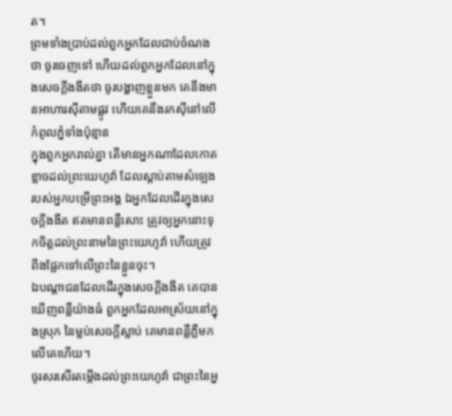ត។
ព្រមទាំងប្រាប់ដល់ពួកអ្នកដែលជាប់ចំណងថា ចូរចេញទៅ ហើយដល់ពួកអ្នកដែលនៅក្នុងសេចក្ដីងងឹតថា ចូរបង្ហាញខ្លួនមក គេនឹងមានអាហារស៊ីតាមផ្លូវ ហើយគេនឹងរកស៊ីនៅលើកំពូលភ្នំទាំងប៉ុន្មាន
ក្នុងពួកអ្នករាល់គ្នា តើមានអ្នកណាដែលកោតខ្លាចដល់ព្រះយេហូវ៉ា ដែលស្តាប់តាមសំឡេងរបស់អ្នកបម្រើព្រះអង្គ ឯអ្នកដែលដើរក្នុងសេចក្ដីងងឹត ឥតមានពន្លឺសោះ ត្រូវឲ្យអ្នកនោះទុកចិត្តដល់ព្រះនាមនៃព្រះយេហូវ៉ា ហើយត្រូវពឹងផ្អែកទៅលើព្រះនៃខ្លួនចុះ។
ឯបណ្ដាជនដែលដើរក្នុងសេចក្ដីងងឹត គេបានឃើញពន្លឺយ៉ាងធំ ពួកអ្នកដែលអាស្រ័យនៅក្នុងស្រុក នៃម្លប់សេចក្ដីស្លាប់ គេមានពន្លឺភ្លឺមកលើគេហើយ។
ចូរសរសើរតម្កើងដល់ព្រះយេហូវ៉ា ជាព្រះនៃអ្ន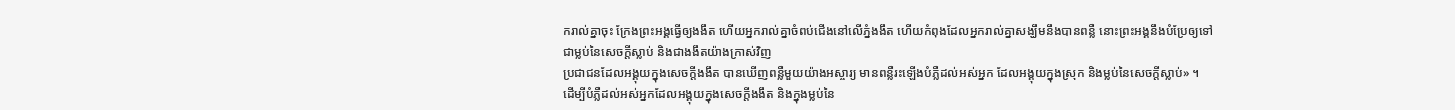ករាល់គ្នាចុះ ក្រែងព្រះអង្គធ្វើឲ្យងងឹត ហើយអ្នករាល់គ្នាចំពប់ជើងនៅលើភ្នំងងឹត ហើយកំពុងដែលអ្នករាល់គ្នាសង្ឃឹមនឹងបានពន្លឺ នោះព្រះអង្គនឹងបំប្រែឲ្យទៅជាម្លប់នៃសេចក្ដីស្លាប់ និងជាងងឹតយ៉ាងក្រាស់វិញ
ប្រជាជនដែលអង្គុយក្នុងសេចក្តីងងឹត បានឃើញពន្លឺមួយយ៉ាងអស្ចារ្យ មានពន្លឺរះឡើងបំភ្លឺដល់អស់អ្នក ដែលអង្គុយក្នុងស្រុក និងម្លប់នៃសេចក្តីស្លាប់» ។
ដើម្បីបំភ្លឺដល់អស់អ្នកដែលអង្គុយក្នុងសេចក្តីងងឹត និងក្នុងម្លប់នៃ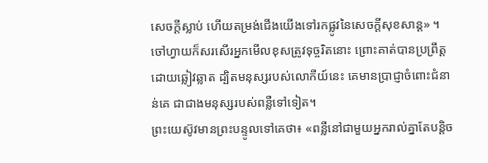សេចក្តីស្លាប់ ហើយតម្រង់ជើងយើងទៅរកផ្លូវនៃសេចក្ដីសុខសាន្ត» ។
ចៅហ្វាយក៏សរសើរអ្នកមើលខុសត្រូវទុច្ចរិតនោះ ព្រោះគាត់បានប្រព្រឹត្តដោយឆ្លៀវឆ្លាត ដ្បិតមនុស្សរបស់លោកីយ៍នេះ គេមានប្រាជ្ញាចំពោះជំនាន់គេ ជាជាងមនុស្សរបស់ពន្លឺទៅទៀត។
ព្រះយេស៊ូវមានព្រះបន្ទូលទៅគេថា៖ «ពន្លឺនៅជាមួយអ្នករាល់គ្នាតែបន្តិច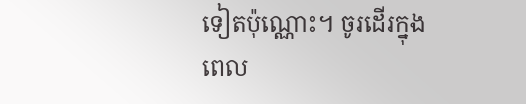ទៀតប៉ុណ្ណោះ។ ចូរដើរក្នុងពេល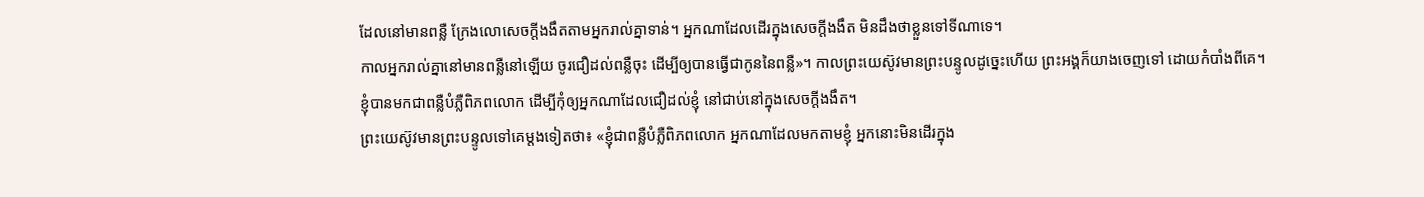ដែលនៅមានពន្លឺ ក្រែងលោសេចក្តីងងឹតតាមអ្នករាល់គ្នាទាន់។ អ្នកណាដែលដើរក្នុងសេចក្តីងងឹត មិនដឹងថាខ្លួនទៅទីណាទេ។
កាលអ្នករាល់គ្នានៅមានពន្លឺនៅឡើយ ចូរជឿដល់ពន្លឺចុះ ដើម្បីឲ្យបានធ្វើជាកូននៃពន្លឺ»។ កាលព្រះយេស៊ូវមានព្រះបន្ទូលដូច្នេះហើយ ព្រះអង្គក៏យាងចេញទៅ ដោយកំបាំងពីគេ។
ខ្ញុំបានមកជាពន្លឺបំភ្លឺពិភពលោក ដើម្បីកុំឲ្យអ្នកណាដែលជឿដល់ខ្ញុំ នៅជាប់នៅក្នុងសេចក្តីងងឹត។
ព្រះយេស៊ូវមានព្រះបន្ទូលទៅគេម្តងទៀតថា៖ «ខ្ញុំជាពន្លឺបំភ្លឺពិភពលោក អ្នកណាដែលមកតាមខ្ញុំ អ្នកនោះមិនដើរក្នុង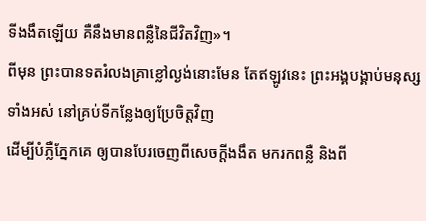ទីងងឹតឡើយ គឺនឹងមានពន្លឺនៃជីវិតវិញ»។
ពីមុន ព្រះបានទតរំលងគ្រាខ្លៅល្ងង់នោះមែន តែឥឡូវនេះ ព្រះអង្គបង្គាប់មនុស្សទាំងអស់ នៅគ្រប់ទីកន្លែងឲ្យប្រែចិត្តវិញ
ដើម្បីបំភ្លឺភ្នែកគេ ឲ្យបានបែរចេញពីសេចក្តីងងឹត មករកពន្លឺ និងពី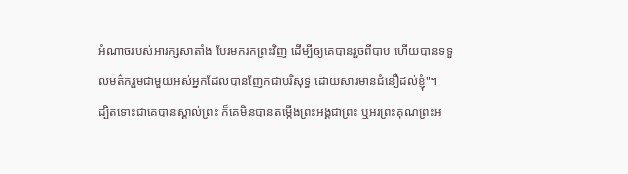អំណាចរបស់អារក្សសាតាំង បែរមករកព្រះវិញ ដើម្បីឲ្យគេបានរួចពីបាប ហើយបានទទួលមត៌ករួមជាមួយអស់អ្នកដែលបានញែកជាបរិសុទ្ធ ដោយសារមានជំនឿដល់ខ្ញុំ"។
ដ្បិតទោះជាគេបានស្គាល់ព្រះ ក៏គេមិនបានតម្កើងព្រះអង្គជាព្រះ ឬអរព្រះគុណព្រះអ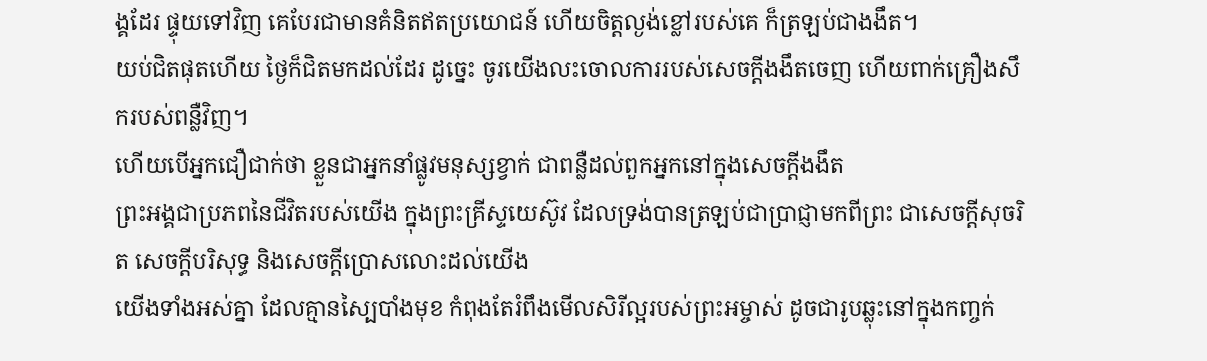ង្គដែរ ផ្ទុយទៅវិញ គេបែរជាមានគំនិតឥតប្រយោជន៍ ហើយចិត្តល្ងង់ខ្លៅរបស់គេ ក៏ត្រឡប់ជាងងឹត។
យប់ជិតផុតហើយ ថ្ងៃក៏ជិតមកដល់ដែរ ដូច្នេះ ចូរយើងលះចោលការរបស់សេចក្តីងងឹតចេញ ហើយពាក់គ្រឿងសឹករបស់ពន្លឺវិញ។
ហើយបើអ្នកជឿជាក់ថា ខ្លួនជាអ្នកនាំផ្លូវមនុស្សខ្វាក់ ជាពន្លឺដល់ពួកអ្នកនៅក្នុងសេចក្ដីងងឹត
ព្រះអង្គជាប្រភពនៃជីវិតរបស់យើង ក្នុងព្រះគ្រីស្ទយេស៊ូវ ដែលទ្រង់បានត្រឡប់ជាប្រាជ្ញាមកពីព្រះ ជាសេចក្តីសុចរិត សេចក្តីបរិសុទ្ធ និងសេចក្តីប្រោសលោះដល់យើង
យើងទាំងអស់គ្នា ដែលគ្មានស្បៃបាំងមុខ កំពុងតែរំពឹងមើលសិរីល្អរបស់ព្រះអម្ចាស់ ដូចជារូបឆ្លុះនៅក្នុងកញ្ចក់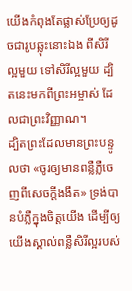យើងកំពុងតែផ្លាស់ប្រែឲ្យដូចជារូបឆ្លុះនោះឯង ពីសិរីល្អមួយ ទៅសិរីល្អមួយ ដ្បិតនេះមកពីព្រះអម្ចាស់ ដែលជាព្រះវិញ្ញាណ។
ដ្បិតព្រះដែលមានព្រះបន្ទូលថា «ចូរឲ្យមានពន្លឺភ្លឺចេញពីសេចក្តីងងឹត» ទ្រង់បានបំភ្លឺក្នុងចិត្តយើង ដើម្បីឲ្យយើងស្គាល់ពន្លឺសិរីល្អរបស់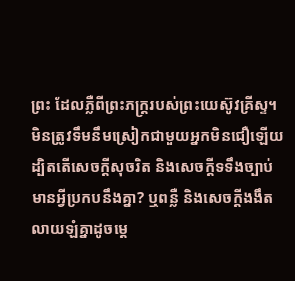ព្រះ ដែលភ្លឺពីព្រះភក្ត្ររបស់ព្រះយេស៊ូវគ្រីស្ទ។
មិនត្រូវទឹមនឹមស្រៀកជាមួយអ្នកមិនជឿឡើយ ដ្បិតតើសេចក្តីសុចរិត និងសេចក្ដីទទឹងច្បាប់ មានអ្វីប្រកបនឹងគ្នា? ឬពន្លឺ និងសេចក្ដីងងឹត លាយឡំគ្នាដូចម្តេ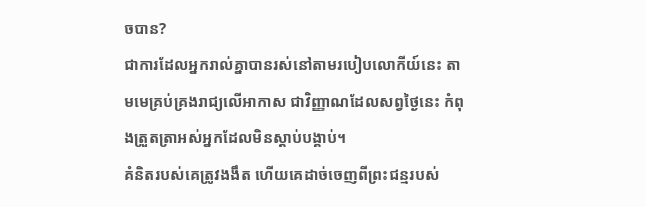ចបាន?
ជាការដែលអ្នករាល់គ្នាបានរស់នៅតាមរបៀបលោកីយ៍នេះ តាមមេគ្រប់គ្រងរាជ្យលើអាកាស ជាវិញ្ញាណដែលសព្វថ្ងៃនេះ កំពុងត្រួតត្រាអស់អ្នកដែលមិនស្ដាប់បង្គាប់។
គំនិតរបស់គេត្រូវងងឹត ហើយគេដាច់ចេញពីព្រះជន្មរបស់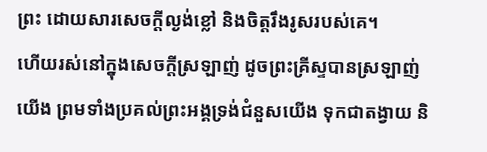ព្រះ ដោយសារសេចក្តីល្ងង់ខ្លៅ និងចិត្តរឹងរូសរបស់គេ។
ហើយរស់នៅក្នុងសេចក្តីស្រឡាញ់ ដូចព្រះគ្រីស្ទបានស្រឡាញ់យើង ព្រមទាំងប្រគល់ព្រះអង្គទ្រង់ជំនួសយើង ទុកជាតង្វាយ និ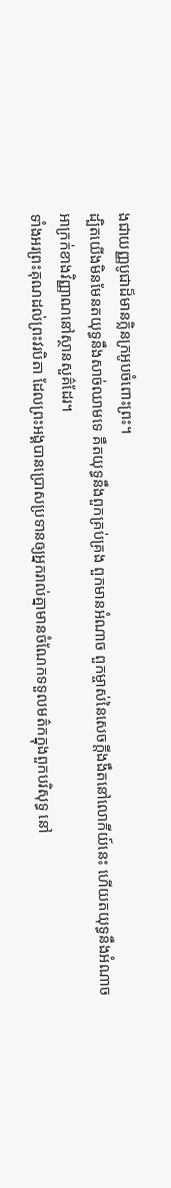ងជាយញ្ញបូជាដ៏មានក្លិនក្រអូបចំពោះព្រះ។
ដ្បិតយើងមិនមែនតយុទ្ធនឹងសាច់ឈាមទេ គឺតយុទ្ធនឹងពួកគ្រប់គ្រង ពួកមានអំណាច ពួកម្ចាស់នៃសេចក្តីងងឹតនៅលោកីយ៍នេះ ហើយតយុទ្ធនឹងអំណាចអាក្រក់ខាងវិញ្ញាណនៅស្ថានសួគ៌ដែរ។
ទាំងអរព្រះគុណដល់ព្រះវរបិតា ដែលព្រះអង្គបានប្រោសប្រទានឲ្យអ្នករាល់គ្នាមានចំណែកទទួលមត៌កក្នុងពួកបរិសុទ្ធ នៅ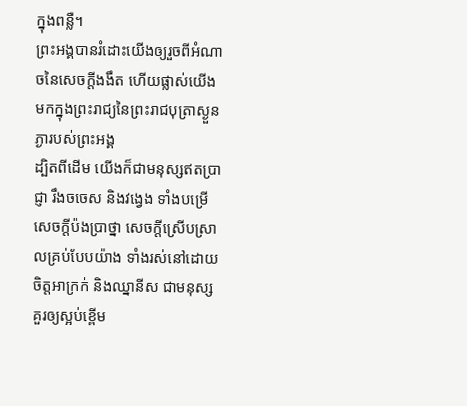ក្នុងពន្លឺ។
ព្រះអង្គបានរំដោះយើងឲ្យរួចពីអំណាចនៃសេចក្តីងងឹត ហើយផ្លាស់យើងមកក្នុងព្រះរាជ្យនៃព្រះរាជបុត្រាស្ងួនភ្ងារបស់ព្រះអង្គ
ដ្បិតពីដើម យើងក៏ជាមនុស្សឥតប្រាជ្ញា រឹងចចេស និងវង្វេង ទាំងបម្រើសេចក្ដីប៉ងប្រាថ្នា សេចក្ដីស្រើបស្រាលគ្រប់បែបយ៉ាង ទាំងរស់នៅដោយចិត្តអាក្រក់ និងឈ្នានីស ជាមនុស្សគួរឲ្យស្អប់ខ្ពើម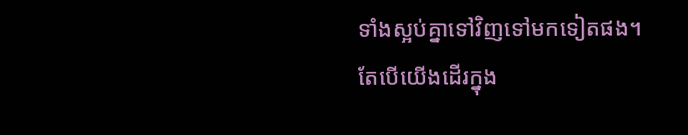ទាំងស្អប់គ្នាទៅវិញទៅមកទៀតផង។
តែបើយើងដើរក្នុង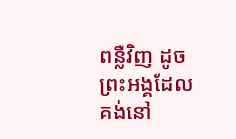ពន្លឺវិញ ដូចព្រះអង្គដែលគង់នៅ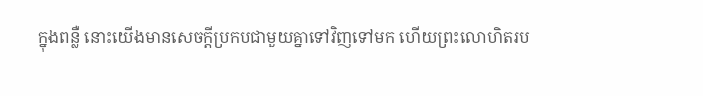ក្នុងពន្លឺ នោះយើងមានសេចក្ដីប្រកបជាមួយគ្នាទៅវិញទៅមក ហើយព្រះលោហិតរប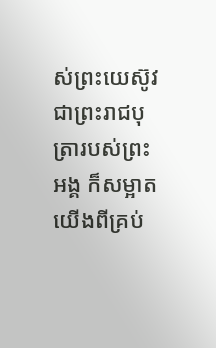ស់ព្រះយេស៊ូវ ជាព្រះរាជបុត្រារបស់ព្រះអង្គ ក៏សម្អាតយើងពីគ្រប់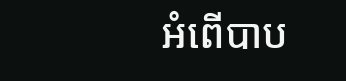អំពើបាប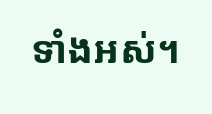ទាំងអស់។